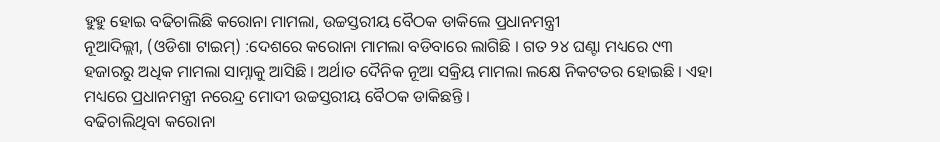ହୁହୁ ହୋଇ ବଢିଚାଲିଛି କରୋନା ମାମଲା, ଉଚ୍ଚସ୍ତରୀୟ ବୈଠକ ଡାକିଲେ ପ୍ରଧାନମନ୍ତ୍ରୀ
ନୂଆଦିଲ୍ଲୀ, (ଓଡିଶା ଟାଇମ୍) :ଦେଶରେ କରୋନା ମାମଲା ବଡିବାରେ ଲାଗିଛି । ଗତ ୨୪ ଘଣ୍ଟା ମଧ୍ୟରେ ୯୩ ହଜାରରୁ ଅଧିକ ମାମଲା ସାମ୍ନାକୁ ଆସିଛି । ଅର୍ଥାତ ଦୈନିକ ନୂଆ ସକ୍ରିୟ ମାମଲା ଲକ୍ଷେ ନିକଟତର ହୋଇଛି । ଏହା ମଧ୍ୟରେ ପ୍ରଧାନମନ୍ତ୍ରୀ ନରେନ୍ଦ୍ର ମୋଦୀ ଉଚ୍ଚସ୍ତରୀୟ ବୈଠକ ଡାକିଛନ୍ତି ।
ବଢିଚାଲିଥିବା କରୋନା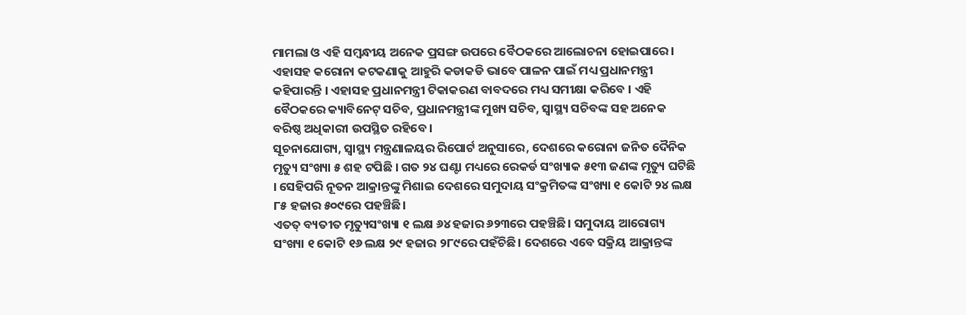ମାମଲା ଓ ଏହି ସମ୍ବନ୍ଧୀୟ ଅନେକ ପ୍ରସଙ୍ଗ ଉପରେ ବୈଠକରେ ଆଲୋଚନା ହୋଇପାରେ । ଏହାସହ କରୋନା କଟକଣାକୁ ଆହୁରି କଡାକଡି ଭାବେ ପାଳନ ପାଇଁ ମଧ୍ୟ ପ୍ରଧାନମନ୍ତ୍ରୀ କହିପାରନ୍ତି । ଏହାସହ ପ୍ରଧାନମନ୍ତ୍ରୀ ଟିକାକରଣ ବାବଦରେ ମଧ୍ୟ ସମୀକ୍ଷା କରିବେ । ଏହି ବୈଠକରେ କ୍ୟାବିନେଟ୍ ସଚିବ, ପ୍ରଧାନମନ୍ତ୍ରୀଙ୍କ ମୁଖ୍ୟ ସଚିବ, ସ୍ୱାସ୍ଥ୍ୟ ସଚିବଙ୍କ ସହ ଅନେକ ବରିଷ୍ଠ ଅଧିକାରୀ ଉପସ୍ଥିତ ରହିବେ ।
ସୂଚନାଯୋଗ୍ୟ, ସ୍ୱାସ୍ଥ୍ୟ ମନ୍ତ୍ରଣାଳୟର ରିପୋର୍ଟ ଅନୁସାରେ, ଦେଶରେ କରୋନା ଜନିତ ଦୈନିକ ମୃତ୍ୟୁ ସଂଖ୍ୟା ୫ ଶହ ଟପିଛି । ଗତ ୨୪ ଘଣ୍ଟା ମଧ୍ୟରେ ରେକର୍ଡ ସଂଖ୍ୟାକ ୫୧୩ ଜଣଙ୍କ ମୃତ୍ୟୁ ଘଟିଛି । ସେହିପରି ନୂତନ ଆକ୍ରାନ୍ତଙ୍କୁ ମିଶାଇ ଦେଶରେ ସମୁଦାୟ ସଂକ୍ରମିତଙ୍କ ସଂଖ୍ୟା ୧ କୋଟି ୨୪ ଲକ୍ଷ ୮୫ ହଜାର ୫୦୯ରେ ପହଞ୍ଚିଛି।
ଏତତ୍ ବ୍ୟତୀତ ମୃତ୍ୟୁସଂଖ୍ୟା ୧ ଲକ୍ଷ ୬୪ ହଜାର ୬୨୩ରେ ପହଞ୍ଚିଛି। ସମୁଦାୟ ଆରୋଗ୍ୟ ସଂଖ୍ୟା ୧ କୋଟି ୧୬ ଲକ୍ଷ ୨୯ ହଜାର ୨୮୯ରେ ପହଁଚିଛି। ଦେଶରେ ଏବେ ସକ୍ରିୟ ଆକ୍ରାନ୍ତଙ୍କ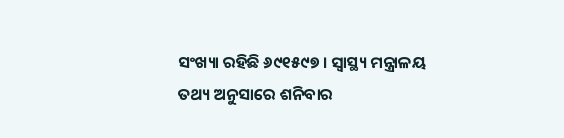ସଂଖ୍ୟା ରହିଛି ୬୯୧୫୯୭ । ସ୍ୱାସ୍ଥ୍ୟ ମନ୍ତ୍ରାଳୟ ତଥ୍ୟ ଅନୁସାରେ ଶନିବାର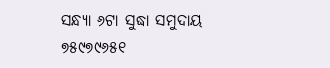ସନ୍ଧ୍ୟା ୬ଟା ସୁଦ୍ଧା ସମୁଦାୟ ୭୫୯୭୯୬୫୧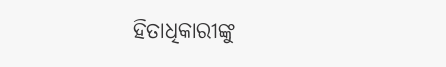ହିତାଧିକାରୀଙ୍କୁ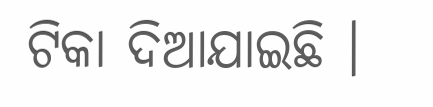ଟିକା ଦିଆଯାଇଛି ।